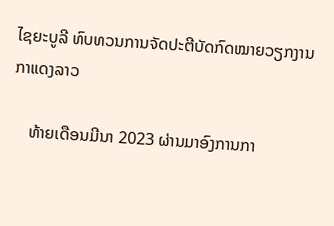ໄຊຍະບູລີ ທົບທວນການຈັດປະຕີບັດກົດໝາຍວຽກງານກາແດງລາວ

    ທ້າຍເດືອນມີນາ 2023 ຜ່ານມາອົງການກາ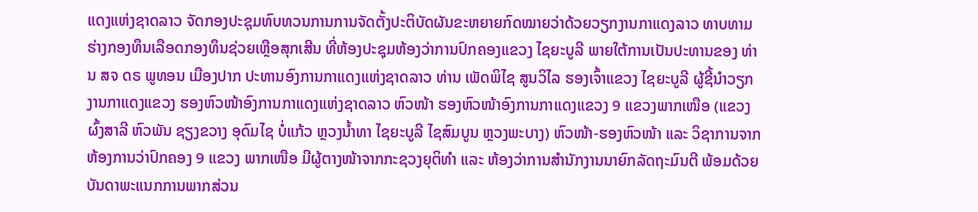ແດງແຫ່ງຊາດລາວ ຈັດກອງປະຊຸມທົບທວນການການຈັດຕັ້ງປະຕິບັດຜັນຂະຫຍາຍກົດໝາຍວ່າດ້ວຍວຽກງານກາແດງລາວ ທາບທາມຮ່າງກອງທຶນເລືອດກອງທຶນຊ່ວຍເຫຼືອສຸກເສີນ ທີ່ຫ້ອງປະຊຸມຫ້ອງວ່າການປົກຄອງແຂວງ ໄຊຍະບູລີ ພາຍໃຕ້ການເປັນປະທານຂອງ ທ່ານ ສຈ ດຣ ພູທອນ ເມືອງປາກ ປະທານອົງການກາແດງແຫ່ງຊາດລາວ ທ່ານ ເພັດພິໄຊ ສູນວິໄລ ຮອງເຈົ້າແຂວງ ໄຊຍະບູລີ ຜູ້ຊີ້ນຳວຽກງານກາແດງແຂວງ ຮອງຫົວໜ້າອົງການກາແດງແຫ່ງຊາດລາວ ຫົວໜ້າ ຮອງຫົວໜ້າອົງການກາແດງແຂວງ 9 ແຂວງພາກເໜືອ (ແຂວງຜົ້ງສາລີ ຫົວພັນ ຊຽງຂວາງ ອຸດົມໄຊ ບໍ່ແກ້ວ ຫຼວງນ້ຳທາ ໄຊຍະບູລີ ໄຊສົມບູນ ຫຼວງພະບາງ) ຫົວໜ້າ-ຮອງຫົວໜ້າ ແລະ ວິຊາການຈາກຫ້ອງການວ່າປົກຄອງ 9 ແຂວງ ພາກເໜືອ ມີຜູ້ຕາງໜ້າຈາກກະຊວງຍຸຕິທຳ ແລະ ຫ້ອງວ່າການສຳນັກງານນາຍົກລັດຖະມົນຕີ ພ້ອມດ້ວຍບັນດາພະແນກການພາກສ່ວນ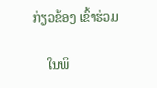ກ່ຽວຂ້ອງ ເຂົ້າຮ່ວມ

    ໃນພິ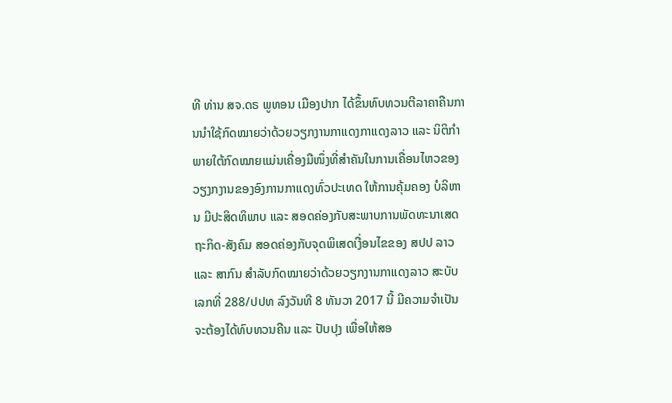ທີ ທ່ານ ສຈ.ດຣ ພູທອນ ເມືອງປາກ ໄດ້ຂຶ້ນທົບທວນຕີລາຄາຄືນການນຳໃຊ້ກົດໝາຍວ່າດ້ວຍວຽກງານກາແດງກາແດງລາວ ແລະ ນິຕິກຳພາຍໃຕ້ກົດໝາຍແມ່ນເຄື່ອງມືໜຶ່ງທີ່ສຳຄັນໃນການເຄື່ອນໄຫວຂອງວຽງກງານຂອງອົງການກາແດງທົ່ວປະເທດ ໃຫ້ການຄຸ້ມຄອງ ບໍລິຫານ ມີປະສິດທິພາບ ແລະ ສອດຄ່ອງກັບສະພາບການພັດທະນາເສດຖະກິດ-ສັງຄົມ ສອດຄ່ອງກັບຈຸດພິເສດເງື່ອນໄຂຂອງ ສປປ ລາວ ແລະ ສາກົນ ສຳລັບກົດໝາຍວ່າດ້ວຍວຽກງານກາແດງລາວ ສະບັບເລກທີ່ 288/ປປທ ລົງວັນທີ 8 ທັນວາ 2017 ນີ້ ມີຄວາມຈຳເປັນຈະຕ້ອງໄດ້ທົບທວນຄືນ ແລະ ປັບປຸງ ເພື່ອໃຫ້ສອ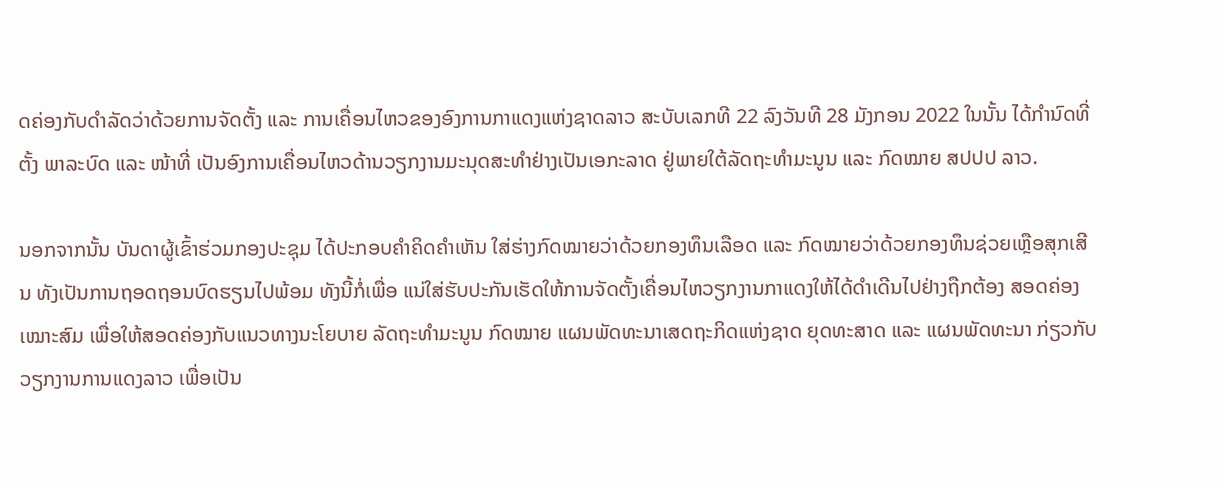ດຄ່ອງກັບດຳລັດວ່າດ້ວຍການຈັດຕັ້ງ ແລະ ການເຄື່ອນໄຫວຂອງອົງການກາແດງແຫ່ງຊາດລາວ ສະບັບເລກທີ 22 ລົງວັນທີ 28 ມັງກອນ 2022 ໃນນັ້ນ ໄດ້ກຳນົດທີ່ຕັ້ງ ພາລະບົດ ແລະ ໜ້າທີ່ ເປັນອົງການເຄື່ອນໄຫວດ້ານວຽກງານມະນຸດສະທຳຢ່າງເປັນເອກະລາດ ຢູ່ພາຍໃຕ້ລັດຖະທຳມະນູນ ແລະ ກົດໝາຍ ສປປປ ລາວ.

ນອກຈາກນັ້ນ ບັນດາຜູ້ເຂົ້າຮ່ວມກອງປະຊຸມ ໄດ້ປະກອບຄຳຄິດຄຳເຫັນ ໃສ່ຮ່າງກົດໝາຍວ່າດ້ວຍກອງທຶນເລືອດ ແລະ ກົດໝາຍວ່າດ້ວຍກອງທຶນຊ່ວຍເຫຼືອສຸກເສີນ ທັງເປັນການຖອດຖອນບົດຮຽນໄປພ້ອມ ທັງນີ້ກໍ່ເພື່ອ ແນ່ໃສ່ຮັບປະກັນເຮັດໃຫ້ການຈັດຕັ້ງເຄື່ອນໄຫວຽກງານກາແດງໃຫ້ໄດ້ດໍາເດີນໄປຢ່າງຖືກຕ້ອງ ສອດຄ່ອງ ເໝາະສົມ ເພື່ອໃຫ້ສອດຄ່ອງກັບແນວທາງນະໂຍບາຍ ລັດຖະທໍາມະນູນ ກົດໝາຍ ແຜນພັດທະນາເສດຖະກິດແຫ່ງຊາດ ຍຸດທະສາດ ແລະ ແຜນພັດທະນາ ກ່ຽວກັບວຽກງານການແດງລາວ ເພື່ອເປັນ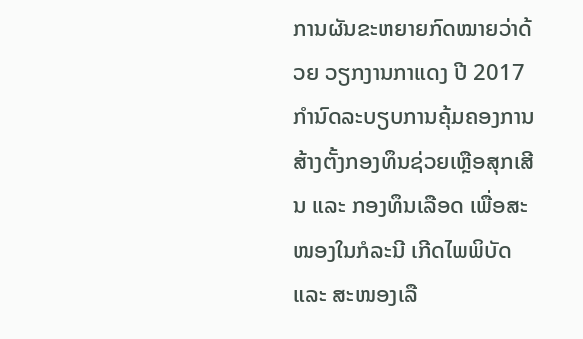ການຜັນຂະຫຍາຍກົດໝາຍວ່າດ້ວຍ ວຽກງານກາແດງ ປີ 2017 ກໍານົດລະບຽບການຄຸ້ມຄອງການສ້າງຕັ້ງກອງທຶນຊ່ວຍເຫຼືອສຸກເສີນ ແລະ ກອງທຶນເລືອດ ເພື່ອສະໜອງໃນກໍລະນີ ເກີດໄພພິບັດ ແລະ ສະໜອງເລື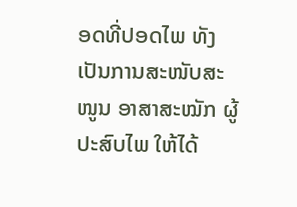ອດທີ່ປອດໄພ ທັງເປັນການສະໜັບສະໜູນ ອາສາສະໝັກ ຜູ້ປະສົບໄພ ໃຫ້ໄດ້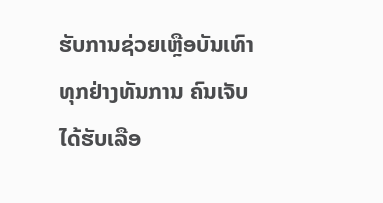ຮັບການຊ່ວຍເຫຼືອບັນເທົາທຸກຢ່າງທັນການ ຄົນເຈັບໄດ້ຮັບເລືອ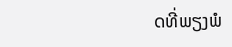ດທີ່ພຽງພໍ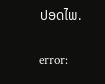ປອດໄພ.

error: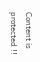Content is protected !!